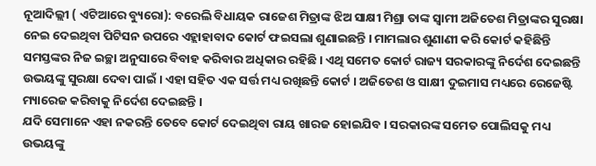ନୂଆଦିଲ୍ଲୀ ( ଏଟିଆରେ ବ୍ୟୁରୋ): ବରେଲି ବିଧାୟକ ରାଜେଶ ମିତ୍ରାଙ୍କ ଝିଅ ସାକ୍ଷୀ ମିଶ୍ରା ତାଙ୍କ ସ୍ୱାମୀ ଅଜିତେଶ ମିତ୍ରାଙ୍କର ସୁରକ୍ଷା ନେଇ ଦେଇଥିବା ପିଟିସନ ଉପରେ ଏହ୍ଲାହାବାଦ କୋର୍ଟ ଫଇସଲା ଶୁଣାଇଛନ୍ତି । ମାମଲାର ଶୁଣାଣୀ କରି କୋର୍ଟ କହିଛିନ୍ତି ସମସ୍ତଙ୍କର ନିଜ ଇଚ୍ଛା ଅନୁସାରେ ବିବାହ କରିବାର ଅଧିକାର ରହିଛି । ଏଥି ସମେତ କୋର୍ଟ ରାଜ୍ୟ ସରକାରଙ୍କୁ ନିର୍ଦେଶ ଦେଇଛନ୍ତି ଉଭୟଙ୍କୁ ସୁରକ୍ଷା ଦେବା ପାଇଁ । ଏହା ସହିତ ଏକ ସର୍ତ୍ତ ମଧ୍ୟ ରଖିଛନ୍ତି କୋର୍ଟ । ଅଜିତେଶ ଓ ସାକ୍ଷୀ ଦୁଇମାସ ମଧ୍ୟରେ ରେଜେଷ୍ଟି ମ୍ୟାରେଜ କରିବାକୁ ନିର୍ଦେଶ ଦେଇଛନ୍ତି ।
ଯଦି ସେମାନେ ଏହା ନକରନ୍ତି ତେବେ କୋର୍ଟ ଦେଇଥିବା ରାୟ ଖାରଜ ହୋଇଯିବ । ସରକାରଙ୍କ ସମେତ ପୋଲିସକୁ ମଧ୍ୟ ଉଭୟଙ୍କୁ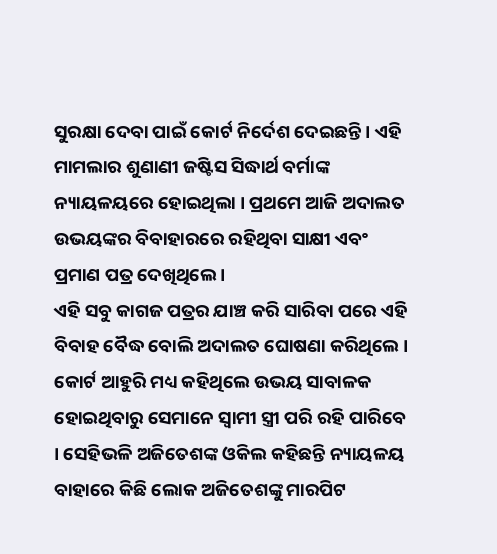ସୁରକ୍ଷା ଦେବା ପାଇଁ କୋର୍ଟ ନିର୍ଦେଶ ଦେଇଛନ୍ତି । ଏହି ମାମଲାର ଶୁଣାଣୀ ଜଷ୍ଟିସ ସିଦ୍ଧାର୍ଥ ବର୍ମାଙ୍କ ନ୍ୟାୟଳୟରେ ହୋଇଥିଲା । ପ୍ରଥମେ ଆଜି ଅଦାଲତ ଉଭୟଙ୍କର ବିବାହାରରେ ରହିଥିବା ସାକ୍ଷୀ ଏବଂ ପ୍ରମାଣ ପତ୍ର ଦେଖିଥିଲେ ।
ଏହି ସବୁ କାଗଜ ପତ୍ରର ଯାଞ୍ଚ କରି ସାରିବା ପରେ ଏହି ବିବାହ ବୈଦ୍ଧ ବୋଲି ଅଦାଲତ ଘୋଷଣା କରିଥିଲେ । କୋର୍ଟ ଆହୁରି ମଧ୍ୟ କହିଥିଲେ ଉଭୟ ସାବାଳକ ହୋଇଥିବାରୁ ସେମାନେ ସ୍ୱାମୀ ସ୍ତ୍ରୀ ପରି ରହି ପାରିବେ । ସେହିଭଳି ଅଜିତେଶଙ୍କ ଓକିଲ କହିଛନ୍ତି ନ୍ୟାୟଳୟ ବାହାରେ କିଛି ଲୋକ ଅଜିତେଶଙ୍କୁ ମାରପିଟ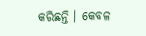କରିଛନ୍ତି । କେବଳ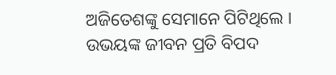ଅଜିତେଶଙ୍କୁ ସେମାନେ ପିଟିଥିଲେ । ଉଭୟଙ୍କ ଜୀବନ ପ୍ରତି ବିପଦ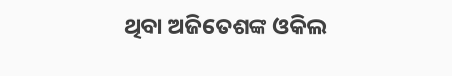ଥିବା ଅଜିତେଶଙ୍କ ଓକିଲ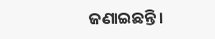ଜଣାଇଛନ୍ତି ।